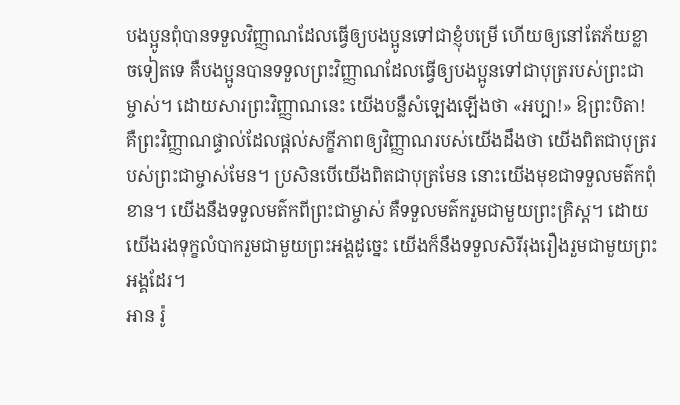បងប្អូនពុំបានទទួលវិញ្ញាណដែលធ្វើឲ្យបងប្អូនទៅជាខ្ញុំបម្រើ ហើយឲ្យនៅតែភ័យខ្លាចទៀតទេ គឺបងប្អូនបានទទួលព្រះវិញ្ញាណដែលធ្វើឲ្យបងប្អូនទៅជាបុត្ររបស់ព្រះជាម្ចាស់។ ដោយសារព្រះវិញ្ញាណនេះ យើងបន្លឺសំឡេងឡើងថា «អប្បា!» ឱព្រះបិតា! គឺព្រះវិញ្ញាណផ្ទាល់ដែលផ្ដល់សក្ខីភាពឲ្យវិញ្ញាណរបស់យើងដឹងថា យើងពិតជាបុត្ររបស់ព្រះជាម្ចាស់មែន។ ប្រសិនបើយើងពិតជាបុត្រមែន នោះយើងមុខជាទទួលមត៌កពុំខាន។ យើងនឹងទទួលមត៌កពីព្រះជាម្ចាស់ គឺទទួលមត៌ករួមជាមួយព្រះគ្រិស្ត។ ដោយយើងរងទុក្ខលំបាករួមជាមួយព្រះអង្គដូច្នេះ យើងក៏នឹងទទួលសិរីរុងរឿងរួមជាមួយព្រះអង្គដែរ។
អាន រ៉ូ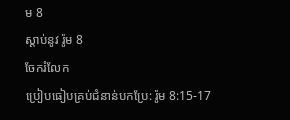ម 8
ស្ដាប់នូវ រ៉ូម 8
ចែករំលែក
ប្រៀបធៀបគ្រប់ជំនាន់បកប្រែ: រ៉ូម 8:15-17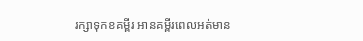រក្សាទុកខគម្ពីរ អានគម្ពីរពេលអត់មាន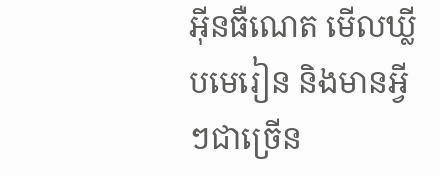អ៊ីនធឺណេត មើលឃ្លីបមេរៀន និងមានអ្វីៗជាច្រើន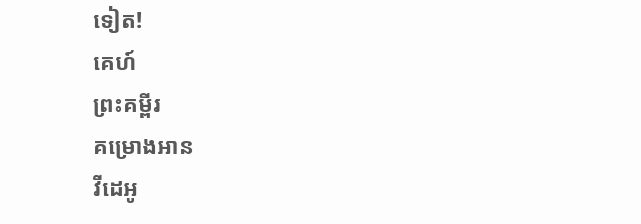ទៀត!
គេហ៍
ព្រះគម្ពីរ
គម្រោងអាន
វីដេអូ